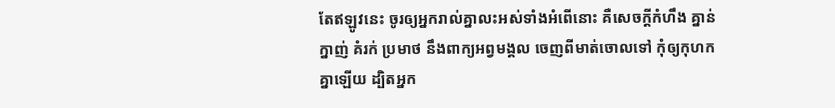តែឥឡូវនេះ ចូរឲ្យអ្នករាល់គ្នាលះអស់ទាំងអំពើនោះ គឺសេចក្ដីកំហឹង គ្នាន់ក្នាញ់ គំរក់ ប្រមាថ នឹងពាក្យអព្វមង្គល ចេញពីមាត់ចោលទៅ កុំឲ្យកុហកគ្នាឡើយ ដ្បិតអ្នក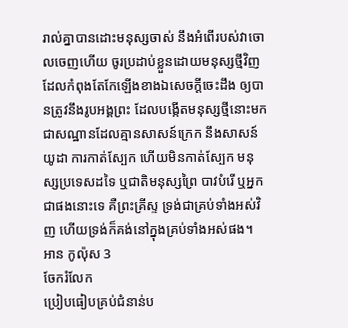រាល់គ្នាបានដោះមនុស្សចាស់ នឹងអំពើរបស់វាចោលចេញហើយ ចូរប្រដាប់ខ្លួនដោយមនុស្សថ្មីវិញ ដែលកំពុងតែកែឡើងខាងឯសេចក្ដីចេះដឹង ឲ្យបានត្រូវនឹងរូបអង្គព្រះ ដែលបង្កើតមនុស្សថ្មីនោះមក ជាសណ្ឋានដែលគ្មានសាសន៍ក្រេក នឹងសាសន៍យូដា ការកាត់ស្បែក ហើយមិនកាត់ស្បែក មនុស្សប្រទេសដទៃ ឬជាតិមនុស្សព្រៃ បាវបំរើ ឬអ្នកជាផងនោះទេ គឺព្រះគ្រីស្ទ ទ្រង់ជាគ្រប់ទាំងអស់វិញ ហើយទ្រង់ក៏គង់នៅក្នុងគ្រប់ទាំងអស់ផង។
អាន កូល៉ុស 3
ចែករំលែក
ប្រៀបធៀបគ្រប់ជំនាន់ប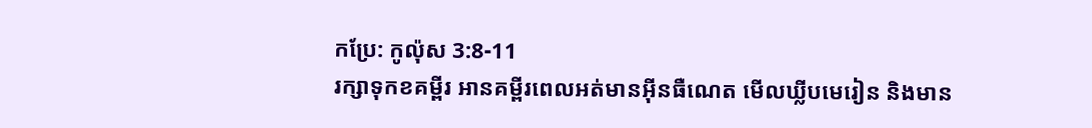កប្រែ: កូល៉ុស 3:8-11
រក្សាទុកខគម្ពីរ អានគម្ពីរពេលអត់មានអ៊ីនធឺណេត មើលឃ្លីបមេរៀន និងមាន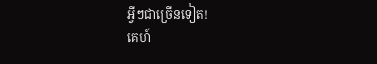អ្វីៗជាច្រើនទៀត!
គេហ៍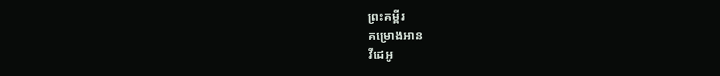ព្រះគម្ពីរ
គម្រោងអាន
វីដេអូ